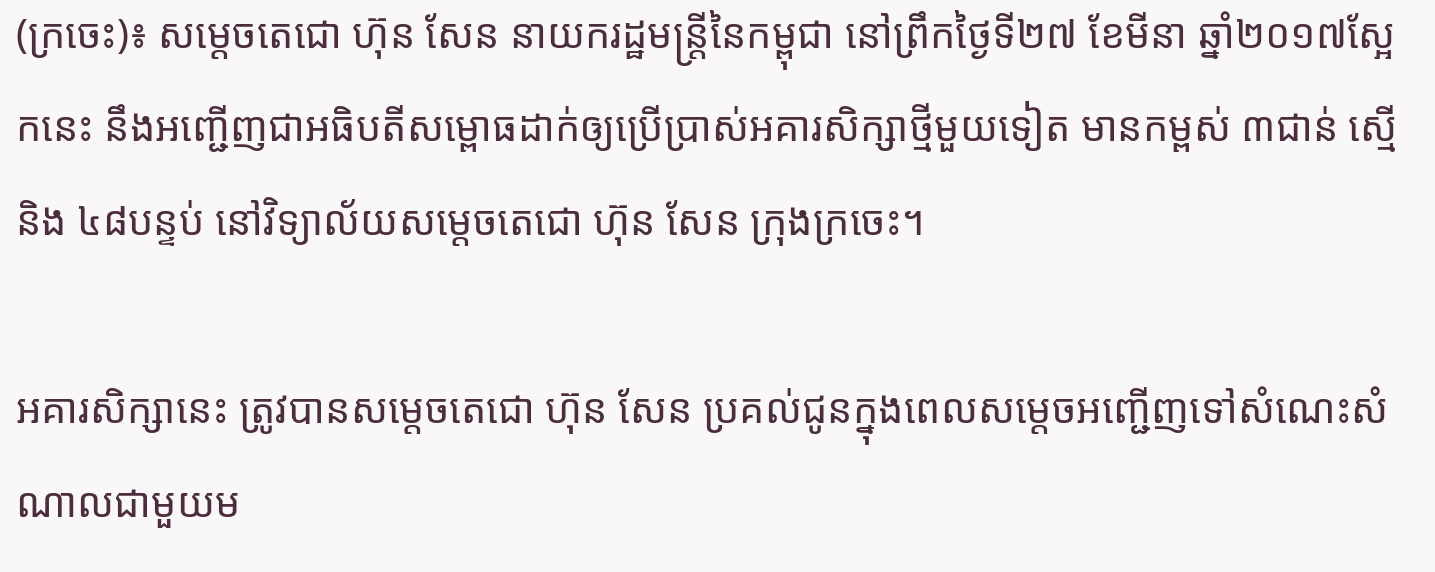(ក្រចេះ)៖ សម្តេចតេជោ ហ៊ុន សែន នាយករដ្ឋមន្រ្តីនៃកម្ពុជា នៅព្រឹកថ្ងៃទី២៧ ខែមីនា ឆ្នាំ២០១៧ស្អែកនេះ នឹងអញ្ជើញជាអធិបតីសម្ពោធដាក់ឲ្យប្រើប្រាស់អគារសិក្សាថ្មីមួយទៀត មានកម្ពស់ ៣ជាន់ ស្មើនិង ៤៨បន្ទប់ នៅវិទ្យាល័យសម្តេចតេជោ ហ៊ុន សែន ក្រុងក្រចេះ។

អគារសិក្សានេះ ត្រូវបានសម្តេចតេជោ ហ៊ុន សែន ប្រគល់ជូនក្នុងពេលសម្តេចអញ្ជើញទៅសំណេះសំណាលជាមួយម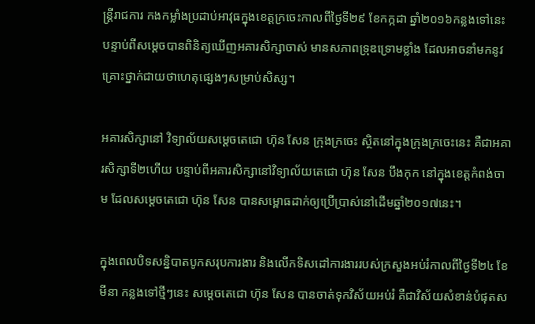ន្រ្តីរាជការ កងកម្លាំងប្រដាប់អាវុធក្នុងខេត្តក្រចេះកាលពីថ្ងៃទី២៩ ខែកក្កដា ឆ្នាំ២០១៦កន្លងទៅនេះ បន្ទាប់ពីសម្តេចបានពិនិត្យឃើញអគារសិក្សាចាស់ មានសភាពទ្រុឌទ្រោមខ្លាំង ដែលអាចនាំមកនូវគ្រោះថ្នាក់ជាយថាហេតុផ្សេងៗសម្រាប់សិស្ស។

អគារសិក្សានៅ វិទ្យាល័យសម្តេចតេជោ ហ៊ុន សែន ក្រុងក្រចេះ ស្ថិតនៅក្នុងក្រុងក្រចេះនេះ គឺជាអគារសិក្សាទី២ហើយ បន្ទាប់ពីអគារសិក្សានៅវិទ្យាល័យតេជោ ហ៊ុន សែន បឹងកុក នៅក្នុងខេត្តកំពង់ចាម ដែលសម្តេចតេជោ ហ៊ុន សែន បានសម្ពោធដាក់ឲ្យប្រើប្រាស់នៅដើមឆ្នាំ២០១៧នេះ។

ក្នុងពេលបិទសន្និបាតបូកសរុបការងារ និងលើកទិសដៅការងាររបស់ក្រសួងអប់រំកាលពីថ្ងៃទី២៤ ខែមីនា កន្លងទៅថ្មីៗនេះ សម្តេចតេជោ ហ៊ុន សែន បានចាត់ទុកវិស័យអប់រំ គឺជាវិស័យសំខាន់បំផុតស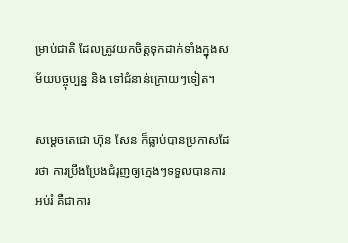ម្រាប់ជាតិ ដែលត្រូវយកចិត្តទុកដាក់ទាំងក្នុងសម័យបច្ចុប្បន្ន និង ទៅជំនាន់ក្រោយៗទៀត។

សម្តេចតេជោ ហ៊ុន សែន ក៏ធ្លាប់បានប្រកាសដែរថា ការប្រឹងប្រែងជំរុញឲ្យក្មេងៗទទួលបានការអប់រំ គឺជាការ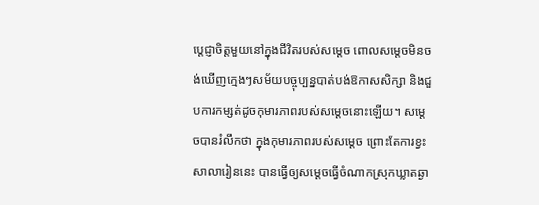ប្តេជ្ញាចិត្តមួយនៅក្នុងជីវិតរបស់សម្តេច ពោលសម្តេចមិនចង់ឃើញក្មេងៗសម័យបច្ចុប្បន្នបាត់បង់ឱកាសសិក្សា និងជួបការកម្សត់ដូចកុមារភាពរបស់សម្តេចនោះឡើយ។ សម្តេចបានរំលឹកថា ក្នុងកុមារភាពរបស់សម្តេច ព្រោះតែការខ្វះសាលារៀននេះ បានធ្វើឲ្យសម្តេចធ្វើចំណាកស្រុកឃ្លាតឆ្ងា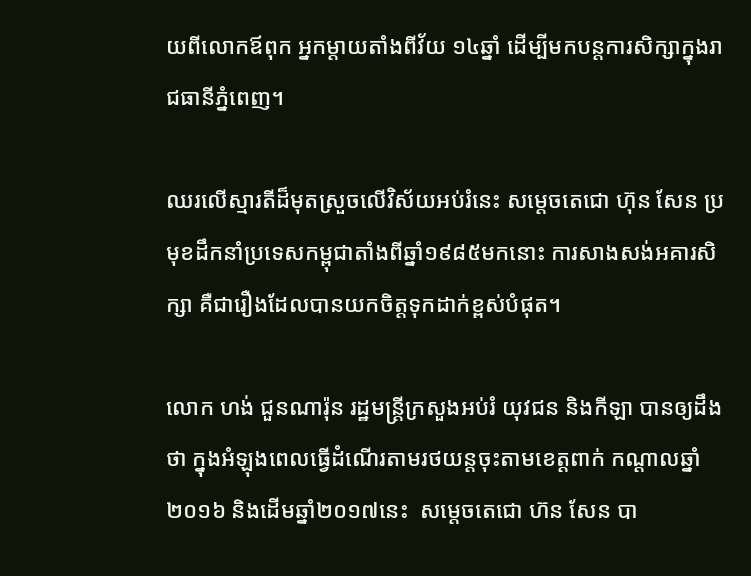យពីលោកឪពុក អ្នកម្តាយតាំងពីវ័យ ១៤ឆ្នាំ ដើម្បីមកបន្តការសិក្សាក្នុងរាជធានីភ្នំពេញ។

ឈរលើស្មារតីដ៏មុតស្រួចលើវិស័យអប់រំនេះ សម្តេចតេជោ ហ៊ុន សែន ប្រមុខដឹកនាំប្រទេសកម្ពុជាតាំងពីឆ្នាំ១៩៨៥មកនោះ ការសាងសង់អគារសិក្សា គឺជារឿងដែលបានយកចិត្តទុកដាក់ខ្ពស់បំផុត។

លោក ហង់ ជួនណារ៉ុន រដ្ឋមន្រ្តីក្រសួងអប់រំ យុវជន និងកីឡា បានឲ្យដឹងថា ក្នុងអំឡុងពេលធ្វើដំណើរតាមរថយន្តចុះតាមខេត្តពាក់ កណ្តាលឆ្នាំ២០១៦ និងដើមឆ្នាំ២០១៧នេះ  សម្តេចតេជោ ហ៊ន សែន បា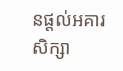នផ្ដល់អគារសិក្សា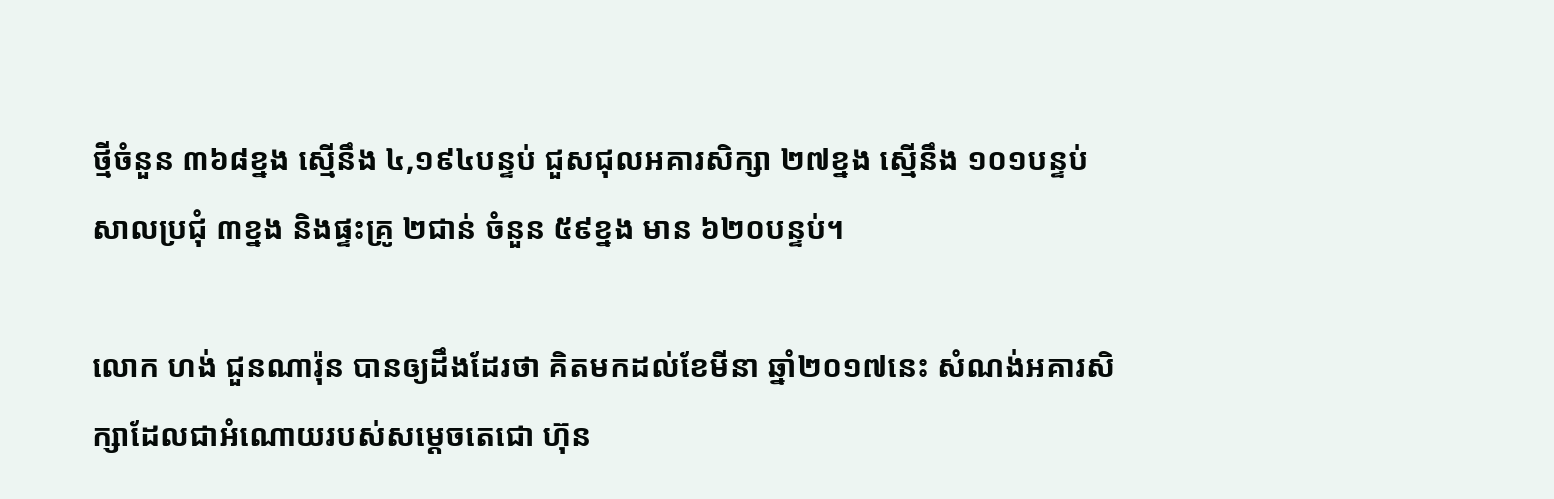ថ្មីចំនួន ៣៦៨ខ្នង ស្មើនឹង ៤,១៩៤បន្ទប់ ជួសជុលអគារសិក្សា ២៧ខ្នង ស្មើនឹង ១០១បន្ទប់ សាលប្រជុំ ៣ខ្នង និងផ្ទះគ្រូ ២ជាន់ ចំនួន ៥៩ខ្នង មាន ៦២០បន្ទប់។

លោក ហង់ ជួនណារ៉ុន បានឲ្យដឹងដែរថា គិតមកដល់ខែមីនា ឆ្នាំ២០១៧នេះ សំណង់អគារសិក្សាដែលជាអំណោយរបស់សម្ដេចតេជោ ហ៊ុន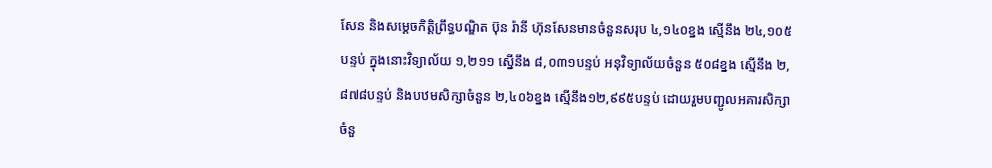សែន និងសម្ដេចកិត្តិព្រឹទ្ធបណ្ឌិត ប៊ុន រ៉ានី ហ៊ុនសែនមានចំនួនសរុប ៤,១៤០ខ្នង ស្មើនឹង ២៤,១០៥បន្ទប់ ក្នុងនោះវិទ្យាល័យ ១,២១១ ស្នើនឹង ៨,០៣១បន្ទប់ អនុវិទ្យាល័យចំនួន ៥០៨ខ្នង ស្មើនឹង ២,៨៧៨បន្ទប់ និងបឋមសិក្សាចំនួន ២,៤០៦ខ្នង ស្មើនឹង១២,៩៩៥បន្ទប់ ដោយរួមបញ្ជូលអគារសិក្សាចំនួ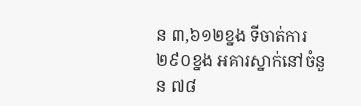ន ៣,៦១២ខ្នង ទីចាត់ការ ២៩០ខ្នង អគារស្នាក់នៅចំនួន ៧៨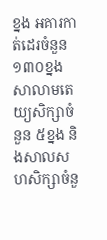ខ្នង អគារកាត់ដេរចំនួន ១៣០ខ្នង សាលាមតេយ្យសិក្សាចំនួន ៥ខ្នង និងសាលសហសិក្សាចំនួ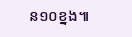ន១០ខ្នង៕